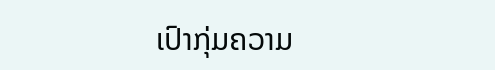ເປົາກຸ່ມຄວາມ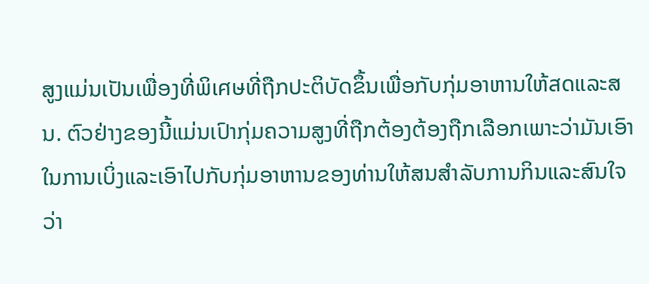ສູງແມ່ນເປັນເພື່ອງທີ່ພິเศษທີ່ຖືກປະຕິບັດຂຶ້ນເພື່ອກັບກຸ່ມອາຫານໃຫ້สดແລະສນ. ຕົວຢ່າງຂອງນີ້ແມ່ນເປົາກຸ່ມຄວາມສູງທີ່ຖືກຕ້ອງຕ້ອງຖືກເລືອກເພາະວ່າມັນເອົາໃນການເບິ່ງແລະເອົາໄປກັບກຸ່ມອາຫານຂອງທ່ານໃຫ້ສນສຳລັບການກິນແລະສົນໃຈວ່າ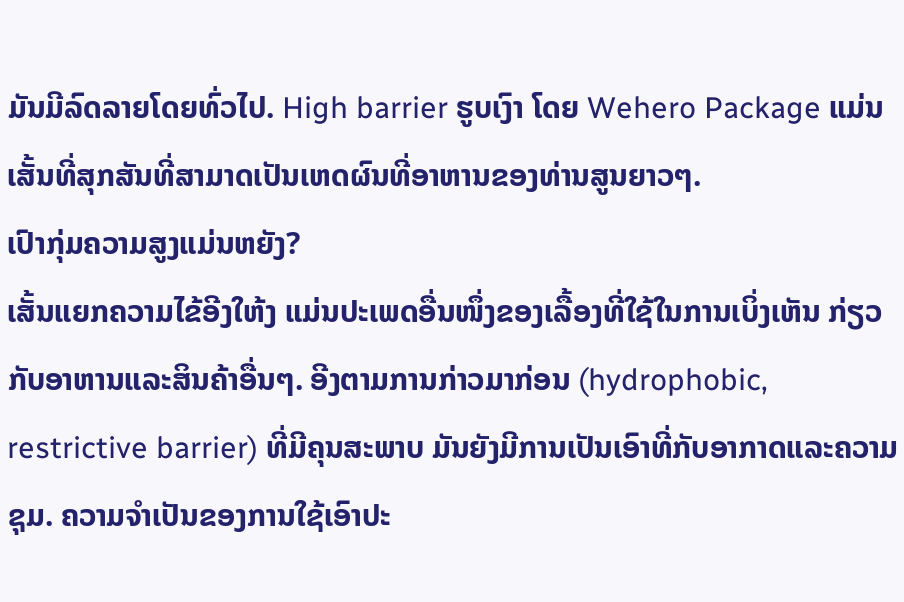ມັນມີລົດລາຍໂດຍທົ່ວໄປ. High barrier ຮູບເງົາ ໂດຍ Wehero Package ແມ່ນເສັ້ນທີ່ສຸກສັນທີ່ສາມາດເປັນເຫດຜົນທີ່ອາຫານຂອງທ່ານສູນຍາວໆ.
ເປົາກຸ່ມຄວາມສູງແມ່ນຫຍັງ?
ເສັ້ນແຍກຄວາມໄຂ້ອີງໃຫ້ງ ແມ່ນປະເພດອື່ນໜຶ່ງຂອງເລື້ອງທີ່ໃຊ້ໃນການເບິ່ງເຫັນ ກ່ຽວກັບອາຫານແລະສິນຄ້າອື່ນໆ. ອີງຕາມການກ່າວມາກ່ອນ (hydrophobic, restrictive barrier) ທີ່ມີຄຸນສະພາບ ມັນຍັງມີການເປັນເອົາທີ່ກັບອາກາດແລະຄວາມຊຸມ. ຄວາມຈຳເປັນຂອງການໃຊ້ເອົາປະ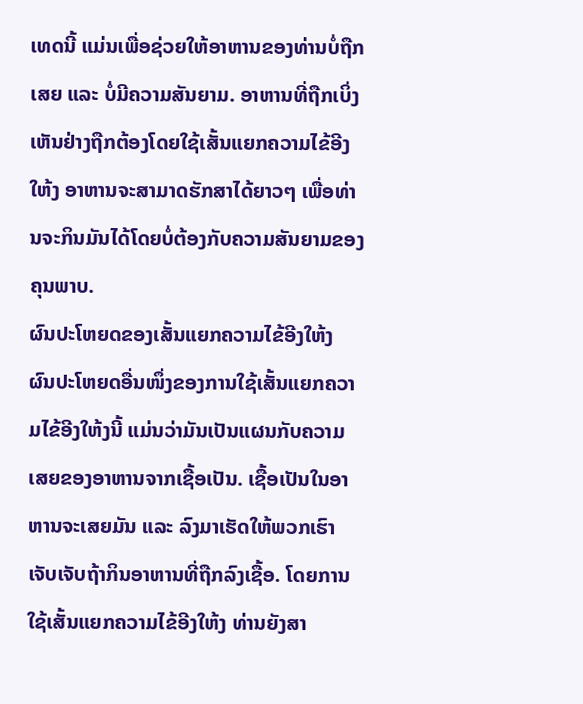ເທດນີ້ ແມ່ນເພື່ອຊ່ວຍໃຫ້ອາຫານຂອງທ່ານບໍ່ຖືກເສຍ ແລະ ບໍ່ມີຄວາມສັນຍາມ. ອາຫານທີ່ຖືກເບິ່ງເຫັນຢ່າງຖືກຕ້ອງໂດຍໃຊ້ເສັ້ນແຍກຄວາມໄຂ້ອີງໃຫ້ງ ອາຫານຈະສາມາດຮັກສາໄດ້ຍາວໆ ເພື່ອທ່ານຈະກິນມັນໄດ້ໂດຍບໍ່ຕ້ອງກັບຄວາມສັນຍາມຂອງຄຸນພາບ.
ຜົນປະໂຫຍດຂອງເສັ້ນແຍກຄວາມໄຂ້ອີງໃຫ້ງ
ຜົນປະໂຫຍດອື່ນໜຶ່ງຂອງການໃຊ້ເສັ້ນແຍກຄວາມໄຂ້ອີງໃຫ້ງນີ້ ແມ່ນວ່າມັນເປັນແຜນກັບຄວາມເສຍຂອງອາຫານຈາກເຊື້ອເປັນ. ເຊື້ອເປັນໃນອາຫານຈະເສຍມັນ ແລະ ລົງມາເຮັດໃຫ້ພວກເຮົາເຈັບເຈັບຖ້າກິນອາຫານທີ່ຖືກລົງເຊື້ອ. ໂດຍການໃຊ້ເສັ້ນແຍກຄວາມໄຂ້ອີງໃຫ້ງ ທ່ານຍັງສາ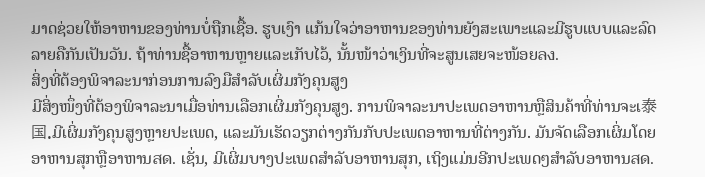ມາດຊ່ວຍໃຫ້ອາຫານຂອງທ່ານບໍ່ຖືກເຊື້ອ. ຮູບເງົາ ແກ້ນໃຈວ່າອາຫານຂອງທ່ານຍັງສະເພາະແລະມີຮູບແບບແລະລົດລາຍຄືກັນເປັນວັນ. ຖ້າທ່ານຊື້ອາຫານຫຼາຍແລະເກັບໄວ້, ນັ້ນໜ້າວ່າເງິນທີ່ຈະສູນເສຍຈະໜ້ອຍลง.
ສິ່ງທີ່ຕ້ອງພິຈາລະນາກ່ອນການລົງມືສຳລັບເຜິ່ມກັງຄຸນສູງ
ມີສິ່ງໜຶ່ງທີ່ຕ້ອງພິຈາລະນາເມື່ອທ່ານເລືອກເຜິ່ມກັງຄຸນສູງ. ການພິຈາລະນາປະເພດອາຫານຫຼືສິນຄ້າທີ່ທ່ານຈະເ泰国.ມີເຜິ່ມກັງຄຸນສູງຫຼາຍປະເພດ, ແລະມັນເຮັດວຽກຕ່າງກັນກັບປະເພດອາຫານທີ່ຕ່າງກັນ. ມັນຈັດເລືອກເຜິ່ມໂດຍອາຫານສຸກຫຼືອາຫານสด. ເຊັ່ນ, ມີເຜິ່ມບາງປະເພດສຳລັບອາຫານສຸກ, ເຖິງແມ່ນອີກປະເພດໆສຳລັບອາຫານสด.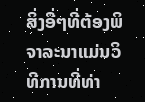ສິ່ງອື່ໆທີ່ຕ້ອງພິຈາລະນາແມ່ນວິທີການທີ່ທ່າ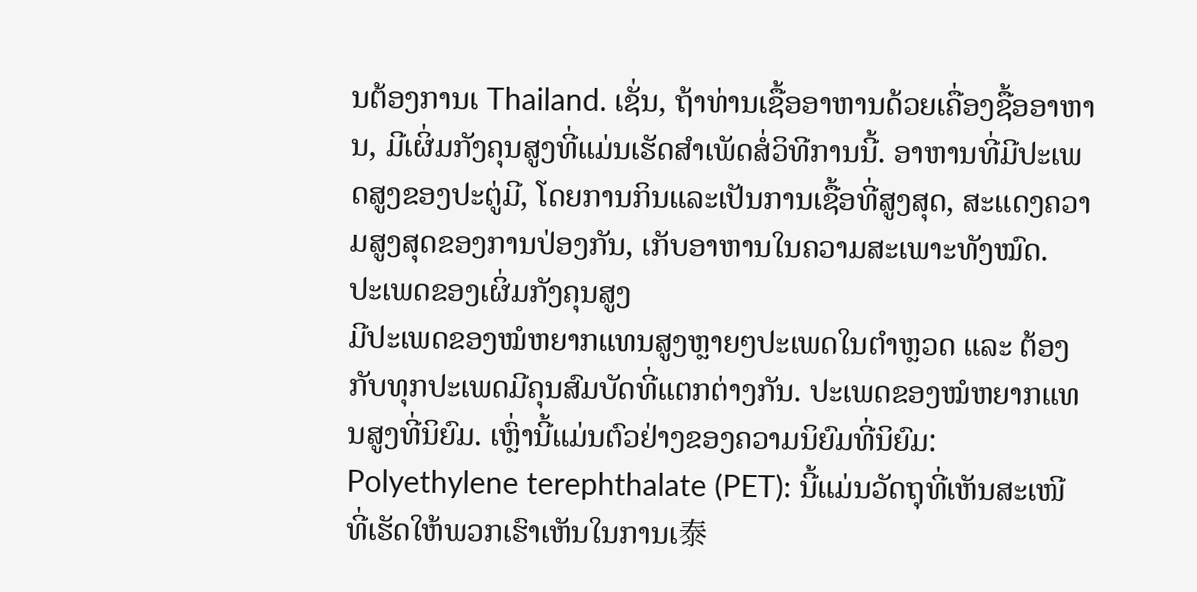ນຕ້ອງການເ Thailand. ເຊັ່ນ, ຖ້າທ່ານເຊື້ອອາຫານດ້ວຍເຄື່ອງຊື້ອອາຫານ, ມີເຜິ່ມກັງຄຸນສູງທີ່ແມ່ນເຮັດສຳເພັດສໍ່ວິທີການນີ້. ອາຫານທີ່ມີປະເພດສູງຂອງປະຕູ່ມີ, ໂດຍການກິນແລະເປັນການເຊື້ອທີ່ສູງສຸດ, ສະແດງຄວາມສູງສຸດຂອງການປ່ອງກັນ, ເກັບອາຫານໃນຄວາມສະເພາະທັງໝົດ.
ປະເພດຂອງເຜິ່ມກັງຄຸນສູງ
ມີປະເພດຂອງໝໍຫຍາກແທນສູງຫຼາຍໆປະເພດໃນຕຳຫຼວດ ແລະ ຕ້ອງກັບທຸກປະເພດມີຄຸນສົມບັດທີ່ແຕກຕ່າງກັນ. ປະເພດຂອງໝໍຫຍາກແທນສູງທີ່ນິຍົມ. ເຫຼົ່ານີ້ແມ່ນຕົວຢ່າງຂອງຄວາມນິຍົມທີ່ນິຍົມ:
Polyethylene terephthalate (PET): ນີ້ແມ່ນວັດຖຸທີ່ເຫັນສະເໜີ ທີ່ເຮັດໃຫ້ພວກເຮົາເຫັນໃນການເ泰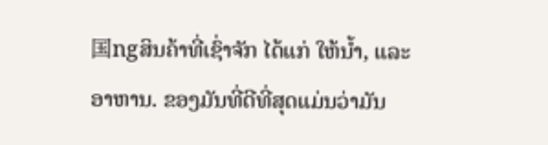国ngສິນຄ້າທີ່ເຊົ່າຈັກ ໄດ້ແກ່ ໃຫ້ນ້ຳ, ແລະ ອາຫານ. ຂອງມັນທີ່ດີທີ່ສຸດແມ່ນວ່າມັນ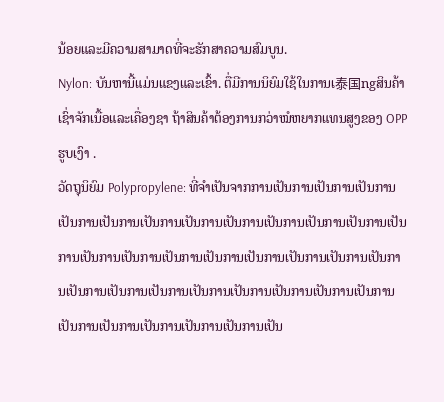ນ້ອຍແລະມີຄວາມສາມາດທີ່ຈະຮັກສາຄວາມສົມບູນ.
Nylon: ບັນຫານີ້ແມ່ນແຂງແລະເຂົ້າ. ຕື່ມີການນິຍົມໃຊ້ໃນການເ泰国ngສິນຄ້າເຊົ່າຈັກເນື້ອແລະເຄື່ອງຊາ ຖ້າສິນຄ້າຕ້ອງການກວ່າໝໍຫຍາກແທນສູງຂອງ OPP ຮູບເງົາ .
ວັດຖຸນິຍົມ Polypropylene: ທີ່ຈຳເປັນຈາກການເປັນການເປັນການເປັນການເປັນການເປັນການເປັນການເປັນການເປັນການເປັນການເປັນການເປັນການເປັນການເປັນການເປັນການເປັນການເປັນການເປັນການເປັນການເປັນການເປັນການເປັນການເປັນການເປັນການເປັນການເປັນການເປັນການເປັນການເປັນການເປັນການເປັນການເປັນການເປັນການເປັນການເປັນ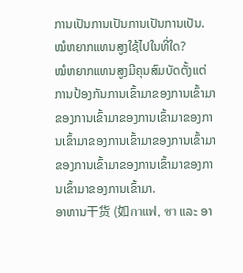ການເປັນການເປັນການເປັນການເປັນ.
ໝໍຫຍາກແທນສູງໃຊ້ໄປໃນທີ່ໃດ?
ໝໍຫຍາກແທນສູງມີຄຸນສົມບັດຕັ້ງແຕ່ການປ້ອງກັນການເຂົ້າມາຂອງການເຂົ້າມາຂອງການເຂົ້າມາຂອງການເຂົ້າມາຂອງການເຂົ້າມາຂອງການເຂົ້າມາຂອງການເຂົ້າມາຂອງການເຂົ້າມາຂອງການເຂົ້າມາຂອງການເຂົ້າມາຂອງການເຂົ້າມາ.
ອາຫານ干货 (如กาแฟ, ชา ແລະ ອາ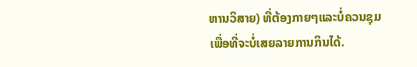ຫານວິສາຍ) ທີ່ຕ້ອງກາຍໆແລະບໍ່ຄວນຊຸມເພື່ອທີ່ຈະບໍ່ເສຍລາຍການກິນໄດ້.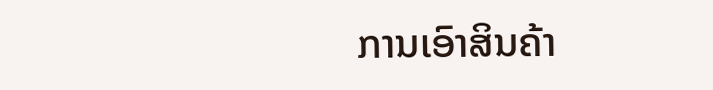ການເອົາສິນຄ້າ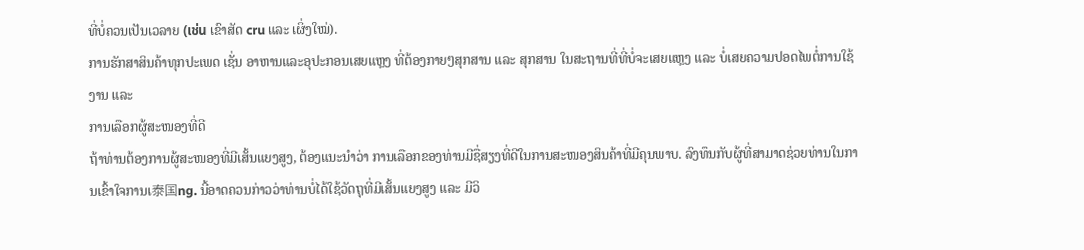ທີ່ບໍ່ຄວນເປັນເວລາຍ (เช่น ເຂົາສັດ cru ແລະ ເຜິ່ງໃໝ່).
ການຮັກສາສິນຄ້າທຸກປະເພດ ເຊັ່ນ ອາຫານແລະອຸປະກອນເສຍແຫຼງ ທີ່ຕ້ອງກາຍໆສຸກສານ ແລະ ສຸກສານ ໃນສະຖານທີ່ທີ່ບໍ່ຈະເສຍແຫຼງ ແລະ ບໍ່ເສຍຄວາມປອດໄພຕໍ່ການໃຊ້ງານ ແລະ
ການເລືອກຜູ້ສະໜອງທີ່ດີ
ຖ້າທ່ານຕ້ອງການຜູ້ສະໜອງທີ່ມີເສັ້ນແຍງສູງ, ຕ້ອງແນະນຳວ່າ ການເລືອກຂອງທ່ານມີຊື່ສຽງທີ່ດີໃນການສະໜອງສິນຄ້າທີ່ມີຄຸນພາບ. ລົງທຶນກັບຜູ້ທີ່ສາມາດຊ່ວຍທ່ານໃນການເຂົ້າໃຈການເ泰国ng. ນີ້ອາດຄວນກ່າວວ່າທ່ານບໍ່ໄດ້ໃຊ້ວັດຖຸທີ່ມີເສັ້ນແຍງສູງ ແລະ ມີວິ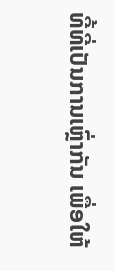ທີ້ທີ່ເປັນການເຫຼົ່າກັນ ເພື່ອໃຫ້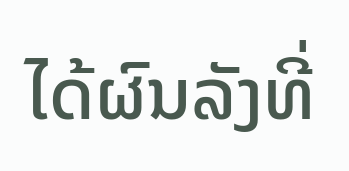ໄດ້ຜົນລັງທີ່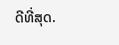ດີທີ່ສຸດ.